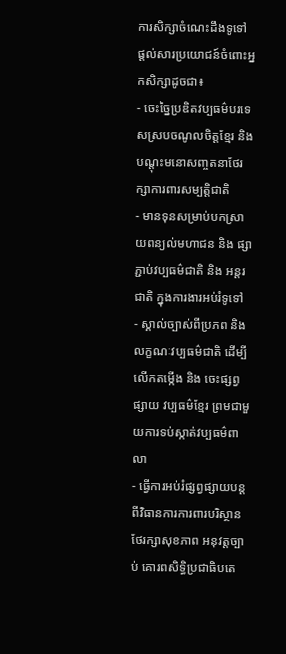ការសិក្សាចំណេះដឹងទូទៅ ផ្ដល់សារប្រយោជន៍ចំពោះអ្នកសិក្សាដូចជា៖
- ចេះច្នៃប្រឌិតវប្បធម៌បរទេសស្របចណូលចិត្តខ្មែរ និង បណ្ដុះមនោសញ្ចតនាថែរក្សាការពារសម្បត្តិជាតិ
- មានទុនសម្រាប់បកស្រាយពន្យល់មហាជន និង ផ្សាភ្ជាប់វប្បធម៌ជាតិ និង អន្តរជាតិ ក្នុងការងារអប់រំទូទៅ
- ស្គាល់ច្បាស់ពីប្រភព និង លក្ខណៈវប្បធម៌ជាតិ ដើម្បីលើកតម្កើង និង ចេះផ្សព្វផ្សាយ វប្បធម៌ខ្មែរ ព្រមជាមួយការទប់ស្កាត់វប្បធម៌ពាលា
- ធ្វើការអប់រំផ្សព្វផ្សាយបន្ដ ពីវិធានការការពារបរិស្ថាន ថែរក្សាសុខភាព អនុវត្តច្បាប់ គោរពសិទ្ធិប្រជាធិបតេ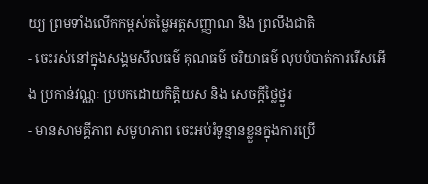យ្យ ព្រមទាំងលើកកម្ពស់តម្លៃអត្តសញ្ញាណ និង ព្រលឹងជាតិ
- ចេះរស់នៅក្នុងសង្គមសីលធម៌ គុណធម៌ ចរិយាធម៌ លុបបំបាត់ការរើសអើង ប្រកាន់វណ្ណៈ ប្របកដោយកិត្តិយស និង សេចក្ដីថ្លៃថ្នួរ
- មានសាមគ្គីភាព សមូហភាព ចេះអប់រំទូន្មានខ្លួនក្នុងការប្រើ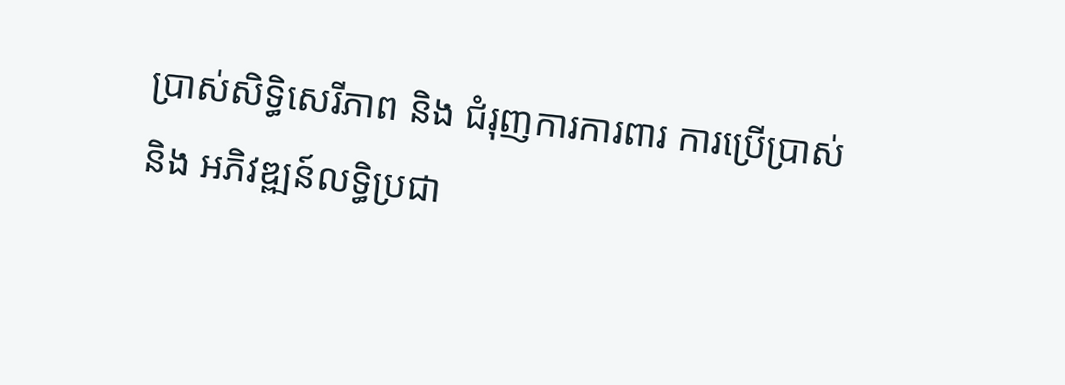ប្រាស់សិទ្ធិសេរីភាព និង ជំរុញការការពារ ការប្រើប្រាស់ និង អភិវឌ្ឍន៍លទ្ធិប្រជា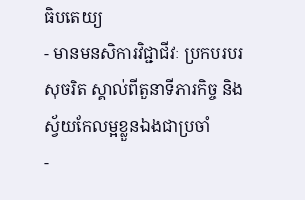ធិបតេយ្យ
- មានមនសិការវិជ្ជាជីវៈ ប្រកបរបរសុចរិត ស្គាល់ពីតួនាទីភារកិច្ច និង ស្វ័យកែលម្អខ្លួនឯងជាប្រចាំ
-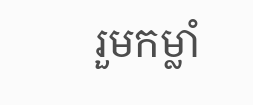រួមកម្លាំ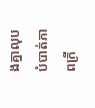ងគ្នាលុបបំបាត់ភាពក្រី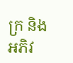ក្រ និង អភិវ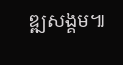ឌ្ឍសង្គម៕